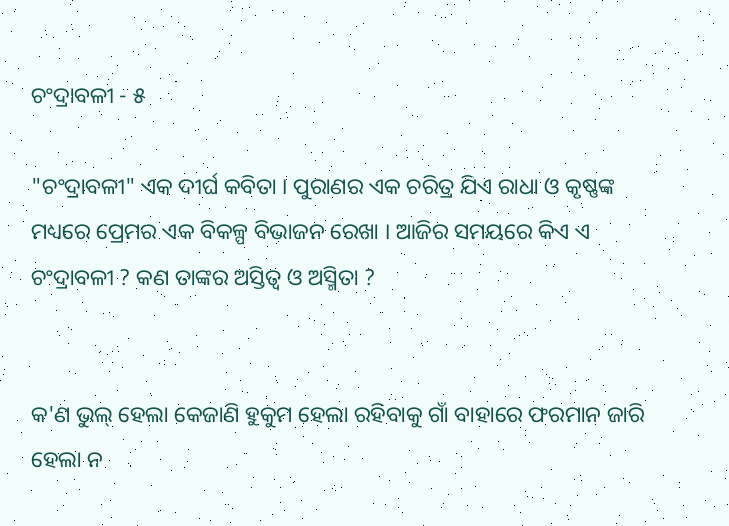ଚଂଦ୍ରାବଳୀ - ୫

"ଚଂଦ୍ରାବଳୀ" ଏକ ଦୀର୍ଘ କବିତା । ପୁରାଣର ଏକ ଚରିତ୍ର ଯିଏ ରାଧା ଓ କୃଷ୍ଣଙ୍କ ମଧ୍ୟରେ ପ୍ରେମର ଏକ ବିକଳ୍ପ ବିଭାଜନ ରେଖା । ଆଜିର ସମୟରେ କିଏ ଏ ଚଂଦ୍ରାବଳୀ ? କଣ ତାଙ୍କର ଅସ୍ତିତ୍ଵ ଓ ଅସ୍ମିତା ?


କ'ଣ ଭୁଲ୍ ହେଲା କେଜାଣି ହୁକୁମ ହେଲା ରହିବାକୁ ଗାଁ ବାହାରେ ଫରମାନ ଜାରି ହେଲା ନ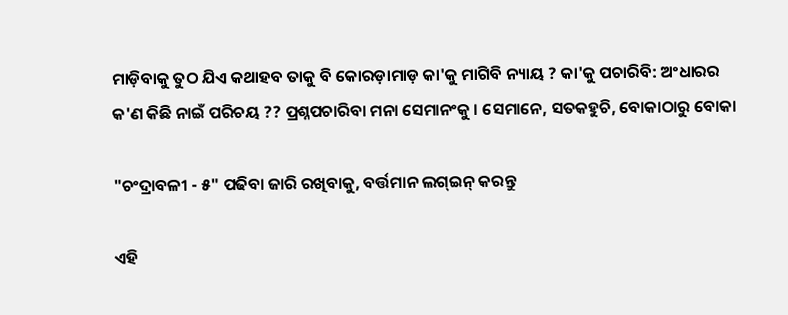ମାଡ଼ିବାକୁ ତୁଠ ଯିଏ କଥାହବ ତାକୁ ବି କୋରଡ଼ାମାଡ଼ କା'କୁ ମାଗିବି ନ୍ୟାୟ ? କା'କୁ ପଚାରିବି: ଅଂଧାରର କ'ଣ କିଛି ନାଇଁ ପରିଚୟ ?? ପ୍ରଶ୍ନପଚାରିବା ମନା ସେମାନଂକୁ । ସେମାନେ, ସତକହୁଚି, ବୋକାଠାରୁ ବୋକା

"ଚଂଦ୍ରାବଳୀ - ୫" ପଢିବା ଜାରି ରଖିବାକୁ, ବର୍ତ୍ତମାନ ଲଗ୍ଇନ୍ କରନ୍ତୁ

ଏହି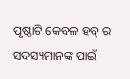ପୃଷ୍ଠାଟି କେବଳ ହବ୍ ର ସଦସ୍ୟମାନଙ୍କ ପାଇଁ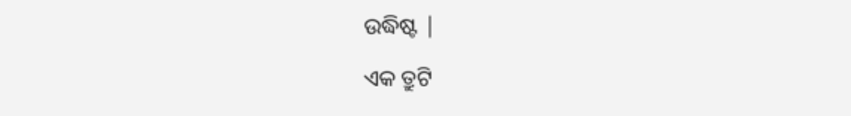ଉଦ୍ଧିଷ୍ଟ |

ଏକ ତ୍ରୁଟି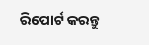ରିପୋର୍ଟ କରନ୍ତୁ